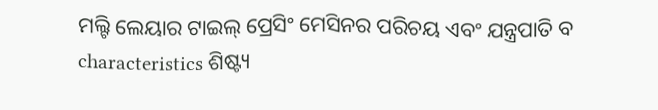ମଲ୍ଟି ଲେୟାର ଟାଇଲ୍ ପ୍ରେସିଂ ମେସିନର ପରିଚୟ ଏବଂ ଯନ୍ତ୍ରପାତି ବ characteristics ଶିଷ୍ଟ୍ୟ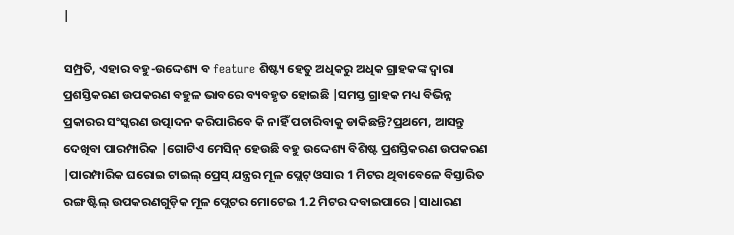|

ସମ୍ପ୍ରତି, ଏହାର ବହୁ-ଉଦ୍ଦେଶ୍ୟ ବ feature ଶିଷ୍ଟ୍ୟ ହେତୁ ଅଧିକରୁ ଅଧିକ ଗ୍ରାହକଙ୍କ ଦ୍ୱାରା ପ୍ରଶସ୍ତିକରଣ ଉପକରଣ ବହୁଳ ଭାବରେ ବ୍ୟବହୃତ ହୋଇଛି |ସମସ୍ତ ଗ୍ରାହକ ମଧ୍ୟ ବିଭିନ୍ନ ପ୍ରକାରର ସଂସ୍କରଣ ଉତ୍ପାଦନ କରିପାରିବେ କି ନାହିଁ ପଚାରିବାକୁ ଡାକିଛନ୍ତି?ପ୍ରଥମେ, ଆସନ୍ତୁ ଦେଖିବା ପାରମ୍ପାରିକ |ଗୋଟିଏ ମେସିନ୍ ହେଉଛି ବହୁ ଉଦ୍ଦେଶ୍ୟ ବିଶିଷ୍ଟ ପ୍ରଶସ୍ତିକରଣ ଉପକରଣ |ପାରମ୍ପାରିକ ଘରୋଇ ଟାଇଲ୍ ପ୍ରେସ୍ ଯନ୍ତ୍ରର ମୂଳ ପ୍ଲେଟ୍ ଓସାର 1 ମିଟର ଥିବାବେଳେ ବିସ୍ତାରିତ ରଙ୍ଗ ଷ୍ଟିଲ୍ ଉପକରଣଗୁଡ଼ିକ ମୂଳ ପ୍ଲେଟର ମୋଟେଇ 1.2 ମିଟର ଦବାଇପାରେ |ସାଧାରଣ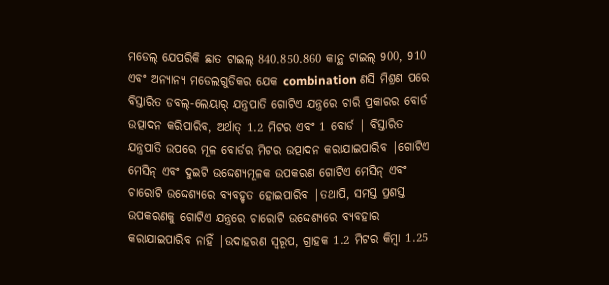ମଡେଲ୍ ଯେପରିକି ଛାତ ଟାଇଲ୍ 840.850.860 କାନ୍ଥ ଟାଇଲ୍ 900, 910 ଏବଂ ଅନ୍ୟାନ୍ୟ ମଡେଲଗୁଡିକର ଯେକ combination ଣସି ମିଶ୍ରଣ ପରେ ବିସ୍ତାରିତ ଡବଲ୍-ଲେୟାର୍ ଯନ୍ତ୍ରପାତି ଗୋଟିଏ ଯନ୍ତ୍ରରେ ଚାରି ପ୍ରକାରର ବୋର୍ଡ ଉତ୍ପାଦନ କରିପାରିବ, ଅର୍ଥାତ୍ 1.2 ମିଟର ଏବଂ 1 ବୋର୍ଡ | ବିସ୍ତାରିତ ଯନ୍ତ୍ରପାତି ଉପରେ ମୂଳ ବୋର୍ଡର ମିଟର ଉତ୍ପାଦନ କରାଯାଇପାରିବ |ଗୋଟିଏ ମେସିନ୍ ଏବଂ ଦୁଇଟି ଉଦ୍ଦେଶ୍ୟମୂଳକ ଉପକରଣ ଗୋଟିଏ ମେସିନ୍ ଏବଂ ଚାରୋଟି ଉଦ୍ଦେଶ୍ୟରେ ବ୍ୟବହୃତ ହୋଇପାରିବ |ତଥାପି, ସମସ୍ତ ପ୍ରଶସ୍ତ ଉପକରଣକୁ ଗୋଟିଏ ଯନ୍ତ୍ରରେ ଚାରୋଟି ଉଦ୍ଦେଶ୍ୟରେ ବ୍ୟବହାର କରାଯାଇପାରିବ ନାହିଁ |ଉଦାହରଣ ସ୍ୱରୂପ, ଗ୍ରାହକ 1.2 ମିଟର କିମ୍ବା 1.25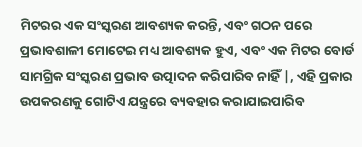ମିଟରର ଏକ ସଂସ୍କରଣ ଆବଶ୍ୟକ କରନ୍ତି, ଏବଂ ଗଠନ ପରେ ପ୍ରଭାବଶାଳୀ ମୋଟେଇ ମଧ୍ୟ ଆବଶ୍ୟକ ହୁଏ, ଏବଂ ଏକ ମିଟର ବୋର୍ଡ ସାମଗ୍ରିକ ସଂସ୍କରଣ ପ୍ରଭାବ ଉତ୍ପାଦନ କରିପାରିବ ନାହିଁ |, ଏହି ପ୍ରକାର ଉପକରଣକୁ ଗୋଟିଏ ଯନ୍ତ୍ରରେ ବ୍ୟବହାର କରାଯାଇପାରିବ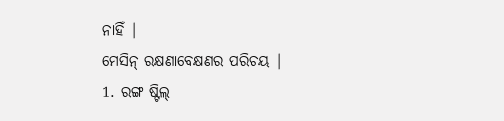ନାହିଁ |
ମେସିନ୍ ରକ୍ଷଣାବେକ୍ଷଣର ପରିଚୟ |
1. ରଙ୍ଗ ଷ୍ଟିଲ୍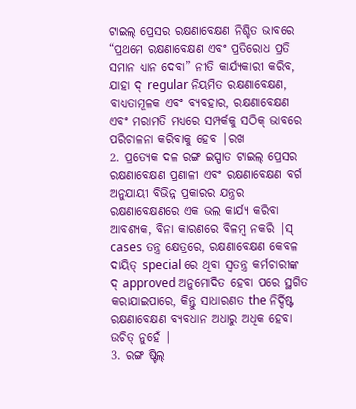ଟାଇଲ୍ ପ୍ରେସର ରକ୍ଷଣାବେକ୍ଷଣ ନିଶ୍ଚିତ ଭାବରେ “ପ୍ରଥମେ ରକ୍ଷଣାବେକ୍ଷଣ ଏବଂ ପ୍ରତିରୋଧ ପ୍ରତି ସମାନ ଧ୍ୟାନ ଦେବା” ନୀତି କାର୍ଯ୍ୟକାରୀ କରିବ, ଯାହା ଦ୍ regular ନିୟମିତ ରକ୍ଷଣାବେକ୍ଷଣ, ବାଧ୍ୟତାମୂଳକ ଏବଂ ବ୍ୟବହାର, ରକ୍ଷଣାବେକ୍ଷଣ ଏବଂ ମରାମତି ମଧ୍ୟରେ ସମ୍ପର୍କକୁ ସଠିକ୍ ଭାବରେ ପରିଚାଳନା କରିବାକୁ ହେବ |ରଖ
2. ପ୍ରତ୍ୟେକ ଦଳ ରଙ୍ଗ ଇସ୍ପାତ ଟାଇଲ୍ ପ୍ରେସର ରକ୍ଷଣାବେକ୍ଷଣ ପ୍ରଣାଳୀ ଏବଂ ରକ୍ଷଣାବେକ୍ଷଣ ବର୍ଗ ଅନୁଯାୟୀ ବିଭିନ୍ନ ପ୍ରକାରର ଯନ୍ତ୍ରର ରକ୍ଷଣାବେକ୍ଷଣରେ ଏକ ଭଲ କାର୍ଯ୍ୟ କରିବା ଆବଶ୍ୟକ, ବିନା କାରଣରେ ବିଳମ୍ବ ନକରି |ସ୍ cases ତନ୍ତ୍ର କ୍ଷେତ୍ରରେ, ରକ୍ଷଣାବେକ୍ଷଣ କେବଳ ଦାୟିତ୍ special ରେ ଥିବା ସ୍ୱତନ୍ତ୍ର କର୍ମଚାରୀଙ୍କ ଦ୍ approved ଅନୁମୋଦିତ ହେବା ପରେ ସ୍ଥଗିତ କରାଯାଇପାରେ, କିନ୍ତୁ ସାଧାରଣତ the ନିର୍ଦ୍ଦିଷ୍ଟ ରକ୍ଷଣାବେକ୍ଷଣ ବ୍ୟବଧାନ ଅଧାରୁ ଅଧିକ ହେବା ଉଚିତ୍ ନୁହେଁ |
3. ରଙ୍ଗ ଷ୍ଟିଲ୍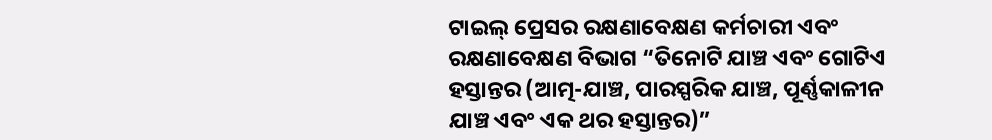ଟାଇଲ୍ ପ୍ରେସର ରକ୍ଷଣାବେକ୍ଷଣ କର୍ମଚାରୀ ଏବଂ ରକ୍ଷଣାବେକ୍ଷଣ ବିଭାଗ “ତିନୋଟି ଯାଞ୍ଚ ଏବଂ ଗୋଟିଏ ହସ୍ତାନ୍ତର (ଆତ୍ମ-ଯାଞ୍ଚ, ପାରସ୍ପରିକ ଯାଞ୍ଚ, ପୂର୍ଣ୍ଣକାଳୀନ ଯାଞ୍ଚ ଏବଂ ଏକ ଥର ହସ୍ତାନ୍ତର)”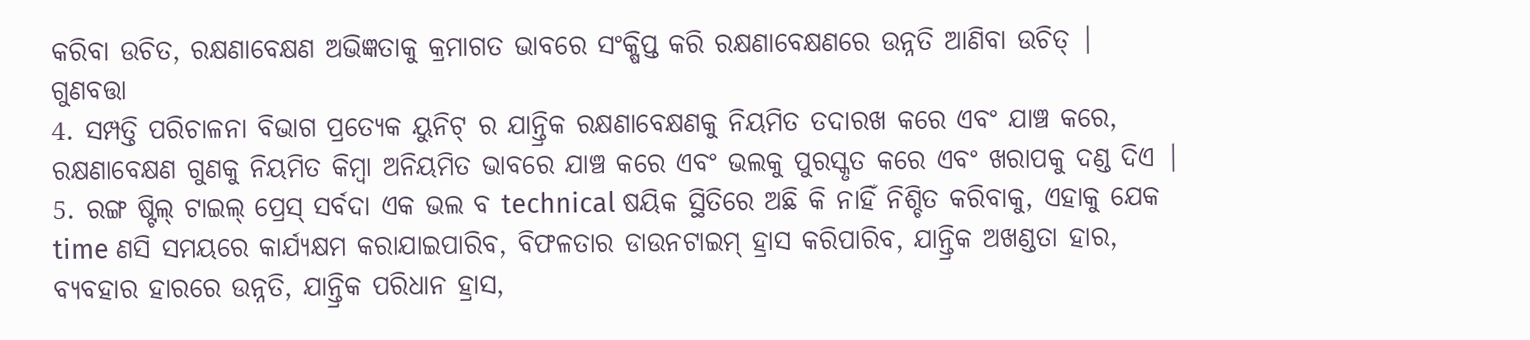କରିବା ଉଚିତ, ରକ୍ଷଣାବେକ୍ଷଣ ଅଭିଜ୍ଞତାକୁ କ୍ରମାଗତ ଭାବରେ ସଂକ୍ଷିପ୍ତ କରି ରକ୍ଷଣାବେକ୍ଷଣରେ ଉନ୍ନତି ଆଣିବା ଉଚିତ୍ | ଗୁଣବତ୍ତା
4. ସମ୍ପତ୍ତି ପରିଚାଳନା ବିଭାଗ ପ୍ରତ୍ୟେକ ୟୁନିଟ୍ ର ଯାନ୍ତ୍ରିକ ରକ୍ଷଣାବେକ୍ଷଣକୁ ନିୟମିତ ତଦାରଖ କରେ ଏବଂ ଯାଞ୍ଚ କରେ, ରକ୍ଷଣାବେକ୍ଷଣ ଗୁଣକୁ ନିୟମିତ କିମ୍ବା ଅନିୟମିତ ଭାବରେ ଯାଞ୍ଚ କରେ ଏବଂ ଭଲକୁ ପୁରସ୍କୃତ କରେ ଏବଂ ଖରାପକୁ ଦଣ୍ଡ ଦିଏ |
5. ରଙ୍ଗ ଷ୍ଟିଲ୍ ଟାଇଲ୍ ପ୍ରେସ୍ ସର୍ବଦା ଏକ ଭଲ ବ technical ଷୟିକ ସ୍ଥିତିରେ ଅଛି କି ନାହିଁ ନିଶ୍ଚିତ କରିବାକୁ, ଏହାକୁ ଯେକ time ଣସି ସମୟରେ କାର୍ଯ୍ୟକ୍ଷମ କରାଯାଇପାରିବ, ବିଫଳତାର ଡାଉନଟାଇମ୍ ହ୍ରାସ କରିପାରିବ, ଯାନ୍ତ୍ରିକ ଅଖଣ୍ଡତା ହାର, ବ୍ୟବହାର ହାରରେ ଉନ୍ନତି, ଯାନ୍ତ୍ରିକ ପରିଧାନ ହ୍ରାସ,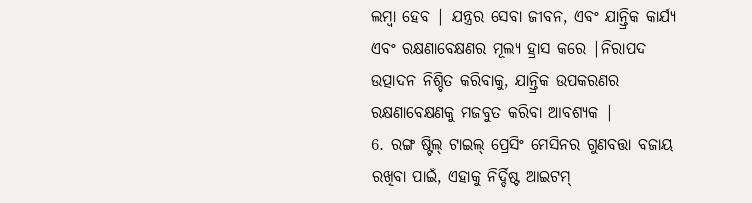ଲମ୍ୱା ହେବ | ଯନ୍ତ୍ରର ସେବା ଜୀବନ, ଏବଂ ଯାନ୍ତ୍ରିକ କାର୍ଯ୍ୟ ଏବଂ ରକ୍ଷଣାବେକ୍ଷଣର ମୂଲ୍ୟ ହ୍ରାସ କରେ |ନିରାପଦ ଉତ୍ପାଦନ ନିଶ୍ଚିତ କରିବାକୁ, ଯାନ୍ତ୍ରିକ ଉପକରଣର ରକ୍ଷଣାବେକ୍ଷଣକୁ ମଜବୁତ କରିବା ଆବଶ୍ୟକ |
6. ରଙ୍ଗ ଷ୍ଟିଲ୍ ଟାଇଲ୍ ପ୍ରେସିଂ ମେସିନର ଗୁଣବତ୍ତା ବଜାୟ ରଖିବା ପାଇଁ, ଏହାକୁ ନିର୍ଦ୍ଦିଷ୍ଟ ଆଇଟମ୍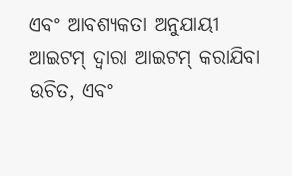ଏବଂ ଆବଶ୍ୟକତା ଅନୁଯାୟୀ ଆଇଟମ୍ ଦ୍ୱାରା ଆଇଟମ୍ କରାଯିବା ଉଚିତ, ଏବଂ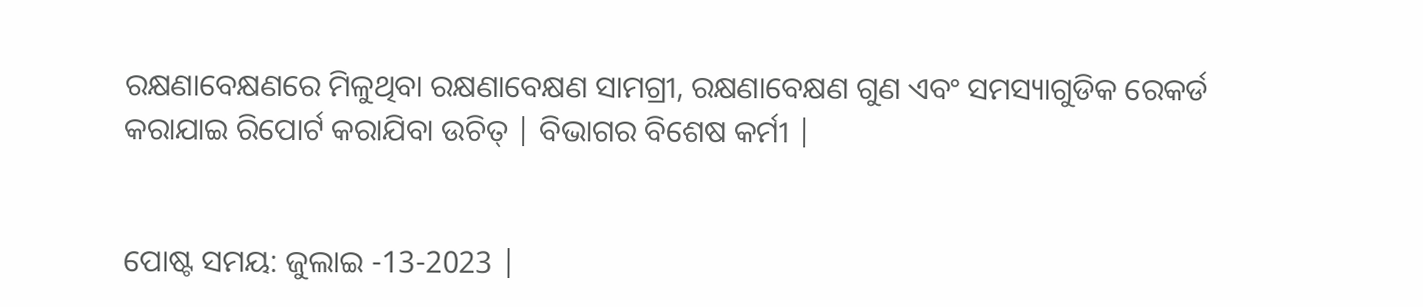ରକ୍ଷଣାବେକ୍ଷଣରେ ମିଳୁଥିବା ରକ୍ଷଣାବେକ୍ଷଣ ସାମଗ୍ରୀ, ରକ୍ଷଣାବେକ୍ଷଣ ଗୁଣ ଏବଂ ସମସ୍ୟାଗୁଡିକ ରେକର୍ଡ କରାଯାଇ ରିପୋର୍ଟ କରାଯିବା ଉଚିତ୍ | ବିଭାଗର ବିଶେଷ କର୍ମୀ |


ପୋଷ୍ଟ ସମୟ: ଜୁଲାଇ -13-2023 |